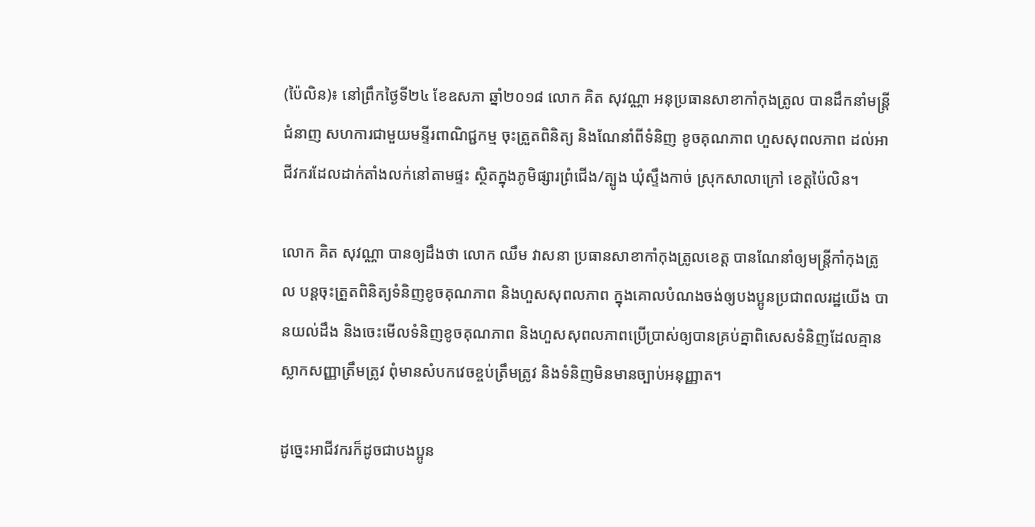(ប៉ៃលិន)៖ នៅព្រឹកថ្ងៃទី២៤ ខែឧសភា ឆ្នាំ២០១៨ លោក គិត សុវណ្ណា អនុប្រធានសាខាកាំកុងត្រូល បានដឹកនាំមន្ត្រីជំនាញ សហការជាមួយមន្ទីរពាណិជ្ជកម្ម ចុះត្រួតពិនិត្យ និងណែនាំពីទំនិញ ខូចគុណភាព ហួសសុពលភាព ដល់អាជីវករដែលដាក់តាំងលក់នៅតាមផ្ទះ ស្ថិតក្នុងភូមិផ្សារព្រំជើង/ត្បូង ឃុំស្ទឹងកាច់ ស្រុកសាលាក្រៅ ខេត្តប៉ៃលិន។

លោក គិត សុវណ្ណា បានឲ្យដឹងថា លោក ឈឹម វាសនា ប្រធានសាខាកាំកុងត្រូលខេត្ត បានណែនាំឲ្យមន្ត្រីកាំកុងត្រូល បន្តចុះត្រួតពិនិត្យទំនិញខូចគុណភាព និងហួសសុពលភាព ក្នុងគោលបំណងចង់ឲ្យបងប្អូនប្រជាពលរដ្ឋយើង បានយល់ដឹង និងចេះមើលទំនិញខូចគុណភាព និងហួសសុពលភាពប្រើប្រាស់ឲ្យបានគ្រប់គ្នាពិសេសទំនិញដែលគ្មានស្លាកសញ្ញាត្រឹមត្រូវ ពុំមានសំបកវេចខ្ចប់ត្រឹមត្រូវ និងទំនិញមិនមានច្បាប់អនុញ្ញាត។

ដូច្នេះអាជីវករក៏ដូចជាបងប្អូន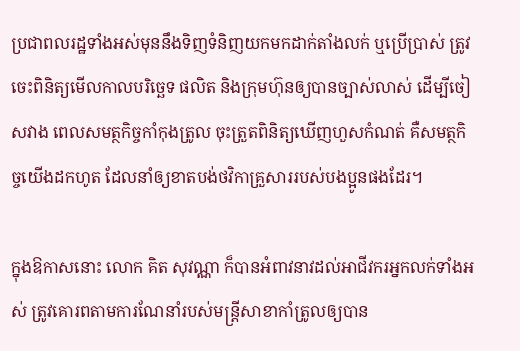ប្រជាពលរដ្ឋទាំងអស់មុននឹងទិញទំនិញយកមកដាក់តាំងលក់ ឬប្រើប្រាស់ ត្រូវចេះពិនិត្យមើលកាលបរិច្ឆេទ ផលិត និងក្រុមហ៊ុនឲ្យបានច្បាស់លាស់ ដើម្បីចៀសវាង ពេលសមត្ថកិច្ចកាំកុងត្រូល ចុះត្រួតពិនិត្យឃើញហួសកំណត់ គឺសមត្ថកិច្ចយើងដកហូត ដែលនាំឲ្យខាតបង់ថវិកាគ្រួសាររបស់បងប្អូនផងដែរ។

ក្នុងឱកាសនោះ លោក គិត សុវណ្ណា ក៏បានអំពាវនាវដល់អាជីវករអ្នកលក់ទាំងអស់ ត្រូវគោរពតាមការណែនាំរបស់មន្ត្រីសាខាកាំត្រូលឲ្យបាន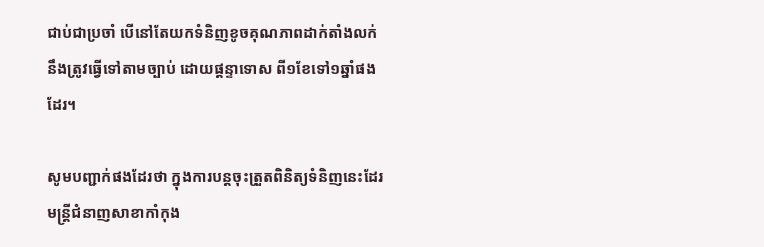ជាប់ជាប្រចាំ បើនៅតែយកទំនិញខូចគុណភាពដាក់តាំងលក់ នឹងត្រូវធ្វើទៅតាមច្បាប់ ដោយផ្ដន្ទាទោស ពី១ខែទៅ១ឆ្នាំផងដែរ។

សូមបញ្ជាក់ផងដែរថា ក្នុងការបន្តចុះត្រួតពិនិត្យទំនិញនេះដែរ មន្ត្រីជំនាញសាខាកាំកុង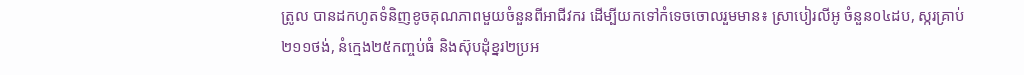ត្រូល បានដកហូតទំនិញខូចគុណភាពមួយចំនួនពីអាជីវករ ដើម្បីយកទៅកំទេចចោលរួមមាន៖ ស្រាបៀរលីអូ ចំនួន០៤ដប, ស្ករគ្រាប់២១១ថង់, នំក្មេង២៥កញ្ចប់ធំ និងស៊ុបដុំខ្នរ២ប្រអ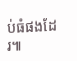ប់ធំផងដែរ៕